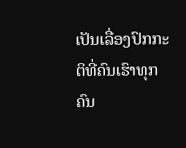ເປັນເລື່ອງປົກກະຕິທີ່ຄົນເຮົາທຸກຄົນ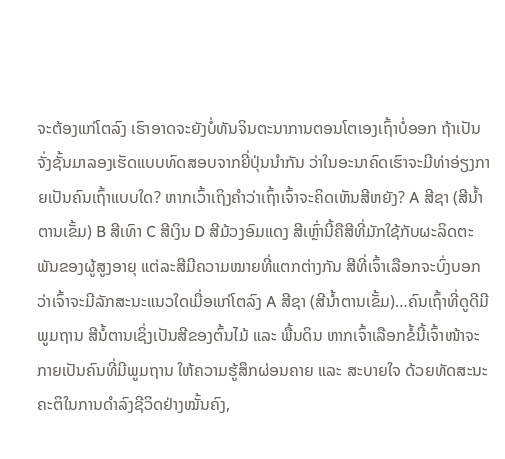ຈະຕ້ອງແກ່ໂຕລົງ ເຮົາອາດຈະຍັງບໍ່ທັນຈິນຕະນາການຕອນໂຕເອງເຖົ້າບໍ່ອອກ ຖ້າເປັນຈັ່ງຊັ້ນມາລອງເຮັດແບບທົດສອບຈາກຍີ່ປຸ່ນນໍາກັນ ວ່າໃນອະນາຄົດເຮົາຈະມີທ່າອ່ຽງກາຍເປັນຄົນເຖົ້າແບບໃດ? ຫາກເວົ້າເຖິງຄໍາວ່າເຖົ້າເຈົ້າຈະຄິດເຫັນສີຫຍັງ? A ສີຊາ (ສີນໍ້າຕານເຂັ້ມ) B ສີເທົາ C ສີເງິນ D ສີມ້ວງອົມແດງ ສີເຫຼົ່ານີ້ຄືສີທີ່ມັກໃຊ້ກັບຜະລິດຕະພັນຂອງຜູ້ສູງອາຍຸ ແຕ່ລະສີມີຄວາມໝາຍທີ່ແຕກຕ່າງກັນ ສີທີ່ເຈົ້າເລືອກຈະບົ່ງບອກວ່າເຈົ້າຈະມີລັກສະນະແນວໃດເມື່ອແກ່ໂຕລົງ A ສີຊາ (ສີນໍ້າຕານເຂັ້ມ)…ຄົນເຖົ້າທີ່ດູດີມີພູມຖານ ສີນໍ້ຕານເຊິ່ງເປັນສີຂອງຕົ້ນໄມ້ ແລະ ພື້ນດິນ ຫາກເຈົ້າເລືອກຂໍ້ນີ້ເຈົ້າໜ້າຈະກາຍເປັນຄົນທີ່ມີພູມຖານ ໃຫ້ຄວາມຮູ້ສຶກຜ່ອນຄາຍ ແລະ ສະບາຍໃຈ ດ້ວຍທັດສະນະຄະຕິໃນການດໍາລົງຊີວິດຢ່າງໝັ້ນຄົງ,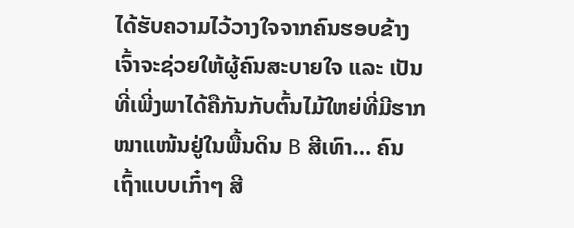ໄດ້ຮັບຄວາມໄວ້ວາງໃຈຈາກຄົນຮອບຂ້າງ ເຈົ້າຈະຊ່ວຍໃຫ້ຜູ້ຄົນສະບາຍໃຈ ແລະ ເປັນທີ່ເພີ່ງພາໄດ້ຄືກັນກັບຕົ້ນໄມ້ໃຫຍ່ທີ່ມີຮາກໜາແໜ້ນຢູ່ໃນພື້ນດິນ B ສີເທົາ… ຄົນເຖົ້າແບບເກົ໋າໆ ສີ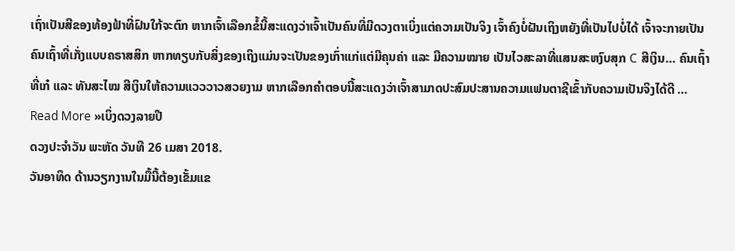ເຖົ່າເປັນສີຂອງທ້ອງຟ້າທີ່ຝົນໃກ້ຈະຕົກ ຫາກເຈົ້າເລືອກຂໍ້ນີ້ສະແດງວ່າເຈົ້າເປັນຄົນທີ່ມີດວງຕາເບິ່ງແຕ່ຄວາມເປັນຈິງ ເຈົ້າຄົງບໍ່ຝັນເຖິງຫຍັງທີ່ເປັນໄປບໍ່ໄດ້ ເຈົ້າຈະກາຍເປັນຄົນເຖົ້າທີ່ເກັ່ງແບບຄຣາສສິກ ຫາກທຽບກັບສິ່ງຂອງເຖິງແມ່ນຈະເປັນຂອງເກົ່າແກ່ແຕ່ມີຄຸນຄ່າ ແລະ ມີຄວາມໝາຍ ເປັນໄວສະລາທີ່ແສນສະຫງົບສຸກ C ສີເງິນ… ຄົນເຖົ້າທີ່ເກ໋ ແລະ ທັນສະໄໝ ສີເງິນໃຫ້ຄວາມແວວວາວສວຍງາມ ຫາກເລືອກຄໍາຕອບນີ້ສະແດງວ່າເຈົ້າສາມາດປະສົມປະສານຄວາມແຟນຕາຊີເຂົ້າກັບຄວາມເປັນຈິງໄດ້ດີ …
Read More »ເບິ່ງດວງລາຍປີ
ດວງປະຈຳວັນ ພະຫັດ ວັນທີ 26 ເມສາ 2018.
ວັນອາທິດ ດ້ານວຽກງານໃນມື້ນີ້ຕ້ອງເຂັ້ມແຂ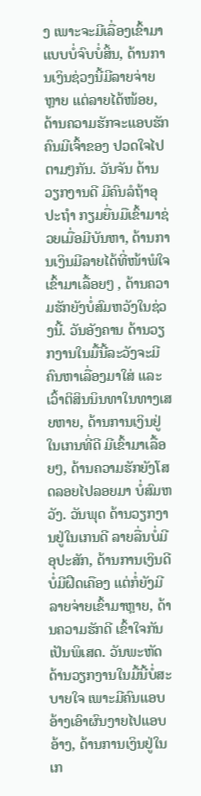ງ ເພາະຈະມີເລື່ອງເຂົ້າມາແບບບໍ່ຈົບບໍ່ສິ້ນ, ດ້ານການເງິນຊ່ວງນີ້ມີລາຍຈ່າຍຫຼາຍ ແຕ່ລາຍໄດ້ໜ້ອຍ, ດ້ານຄວາມຮັກຈະແອບຮັກຄົນມີເຈົ້າຂອງ ປວດໃຈໄປຕາມໆກັນ. ວັນຈັນ ດ້ານວຽກງານດີ ມີຄົນລໍຖ້າອຸປະຖໍາ ກຽມຍື່ນມືເຂົ້າມາຊ່ວຍເມື່ອມີບັນຫາ, ດ້ານການເງິນມີລາຍໄດ້ທີ່ໜ້າພໍໃຈເຂົ້າມາເລື້ອຍໆ , ດ້ານຄວາມຮັກຍັງບໍ່ສົມຫວັງໃນຊ່ວງນີ້. ວັນອັງຄານ ດ້ານວຽກງານໃນມື້ນີ້ລະວັງຈະມີຄົນຫາເລື່ອງມາໃສ່ ແລະ ເວົ້າຕິສິນນິນທາໃນທາງເສຍຫາຍ, ດ້ານການເງິນຢູ່ໃນເກນທີ່ດີ ມີເຂົ້າມາເລື້ອຍໆ, ດ້ານຄວາມຮັກຍັງໂສດລອຍໄປລອຍມາ ບໍ່ສົມຫວັງ. ວັນພຸດ ດ້ານວຽກງານຢູ່ໃນເກນດີ ລາຍລື່ນບໍ່ມີອຸປະສັກ, ດ້ານການເງິນດີ ບໍ່ມີຝືດເຄືອງ ແຕ່ກໍ່ຍັງມີລາຍຈ່າຍເຂົ້າມາຫຼາຍ, ດ້ານຄວາມຮັກດີ ເຂົ້າໃຈກັນເປັນພິເສດ. ວັນພະຫັດ ດ້ານວຽກງານໃນມື້ນີ້ບໍ່ສະບາຍໃຈ ເພາະມີຄົນແອບອ້າງເອົາຜົນງາຍໄປແອບອ້າງ, ດ້ານການເງິນຢູ່ໃນເກ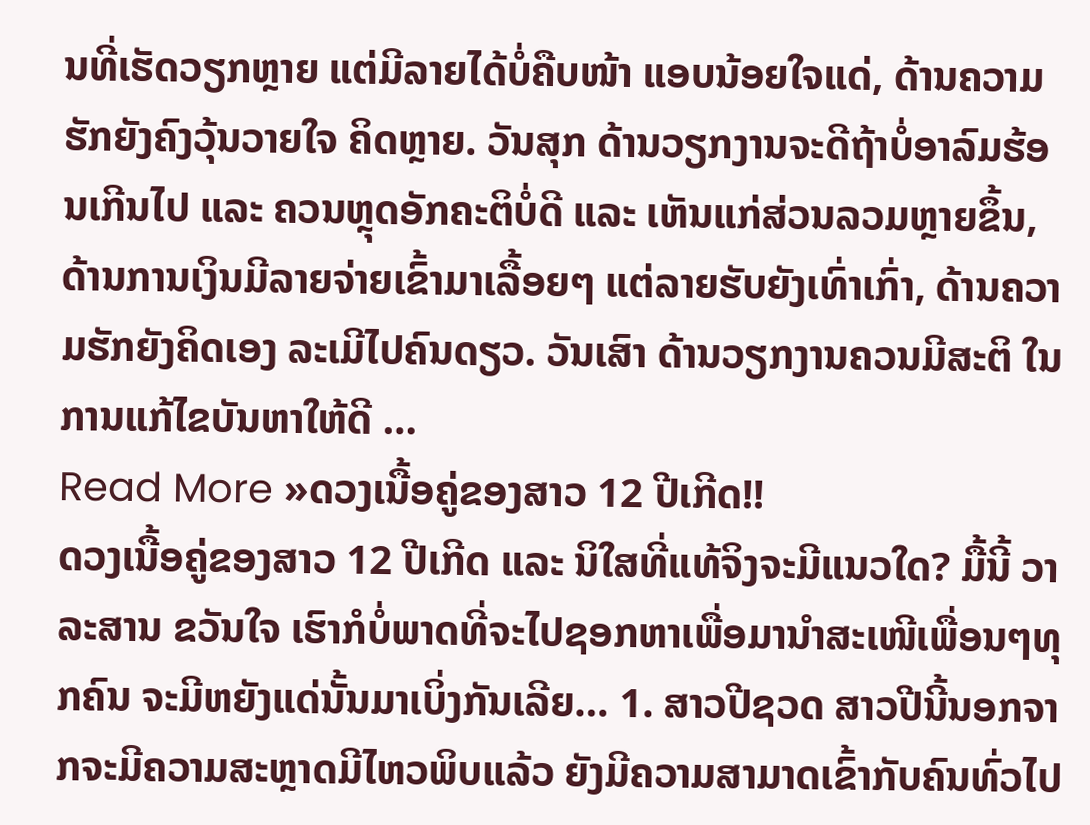ນທີ່ເຮັດວຽກຫຼາຍ ແຕ່ມີລາຍໄດ້ບໍ່ຄືບໜ້າ ແອບນ້ອຍໃຈແດ່, ດ້ານຄວາມຮັກຍັງຄົງວຸ້ນວາຍໃຈ ຄິດຫຼາຍ. ວັນສຸກ ດ້ານວຽກງານຈະດີຖ້າບໍ່ອາລົມຮ້ອນເກີນໄປ ແລະ ຄວນຫຼຸດອັກຄະຕິບໍ່ດີ ແລະ ເຫັນແກ່ສ່ວນລວມຫຼາຍຂຶ້ນ, ດ້ານການເງິນມີລາຍຈ່າຍເຂົ້າມາເລື້ອຍໆ ແຕ່ລາຍຮັບຍັງເທົ່າເກົ່າ, ດ້ານຄວາມຮັກຍັງຄິດເອງ ລະເມີໄປຄົນດຽວ. ວັນເສົາ ດ້ານວຽກງານຄວນມີສະຕິ ໃນການແກ້ໄຂບັນຫາໃຫ້ດີ …
Read More »ດວງເນື້ອຄູ່ຂອງສາວ 12 ປີເກີດ!!
ດວງເນື້ອຄູ່ຂອງສາວ 12 ປີເກີດ ແລະ ນິໃສທີ່ແທ້ຈິງຈະມີແນວໃດ? ມື້ນີ້ ວາລະສານ ຂວັນໃຈ ເຮົາກໍບໍ່ພາດທີ່ຈະໄປຊອກຫາເພື່ອມານຳສະເໜີເພື່ອນໆທຸກຄົນ ຈະມີຫຍັງແດ່ນັ້ນມາເບິ່ງກັນເລີຍ… 1. ສາວປີຊວດ ສາວປີນີ້ນອກຈາກຈະມີຄວາມສະຫຼາດມີໄຫວພິບແລ້ວ ຍັງມີຄວາມສາມາດເຂົ້າກັບຄົນທົ່ວໄປ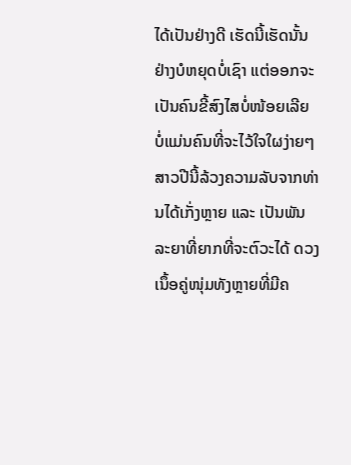ໄດ້ເປັນຢ່າງດີ ເຮັດນີ້ເຮັດນັ້ນຢ່າງບໍຫຍຸດບໍ່ເຊົາ ແຕ່ອອກຈະເປັນຄົນຂີ້ສົງໄສບໍ່ໜ້ອຍເລີຍ ບໍ່ແມ່ນຄົນທີ່ຈະໄວ້ໃຈໃຜງ່າຍໆ ສາວປີນີ້ລ້ວງຄວາມລັບຈາກທ່ານໄດ້ເກັ່ງຫຼາຍ ແລະ ເປັນພັນລະຍາທີ່ຍາກທີ່ຈະຕົວະໄດ້ ດວງເນຶ້ອຄູ່ໜຸ່ມທັງຫຼາຍທີ່ມີຄ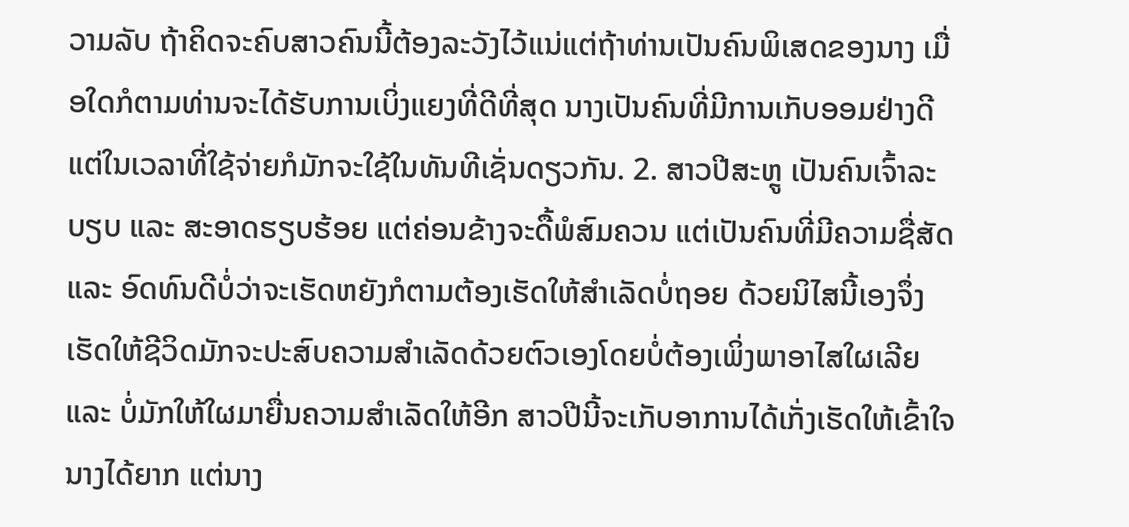ວາມລັບ ຖ້າຄິດຈະຄົບສາວຄົນນີ້ຕ້ອງລະວັງໄວ້ແນ່ແຕ່ຖ້າທ່ານເປັນຄົນພິເສດຂອງນາງ ເມື່ອໃດກໍຕາມທ່ານຈະໄດ້ຮັບການເບິ່ງແຍງທີ່ດີທີ່ສຸດ ນາງເປັນຄົນທີ່ມີການເກັບອອມຢ່າງດີ ແຕ່ໃນເວລາທີ່ໃຊ້ຈ່າຍກໍມັກຈະໃຊ້ໃນທັນທີເຊັ່ນດຽວກັນ. 2. ສາວປີສະຫຼູ ເປັນຄົນເຈົ້າລະບຽບ ແລະ ສະອາດຮຽບຮ້ອຍ ແຕ່ຄ່ອນຂ້າງຈະດື້ພໍສົມຄວນ ແຕ່ເປັນຄົນທີ່ມີຄວາມຊື່ສັດ ແລະ ອົດທົນດີບໍ່ວ່າຈະເຮັດຫຍັງກໍຕາມຕ້ອງເຮັດໃຫ້ສຳເລັດບໍ່ຖອຍ ດ້ວຍນິໄສນີ້ເອງຈຶ່ງເຮັດໃຫ້ຊີວິດມັກຈະປະສົບຄວາມສຳເລັດດ້ວຍຕົວເອງໂດຍບໍ່ຕ້ອງເພິ່ງພາອາໄສໃຜເລີຍ ແລະ ບໍ່ມັກໃຫ້ໃຜມາຍື່ນຄວາມສຳເລັດໃຫ້ອີກ ສາວປີນີ້ຈະເກັບອາການໄດ້ເກັ່ງເຮັດໃຫ້ເຂົ້າໃຈນາງໄດ້ຍາກ ແຕ່ນາງ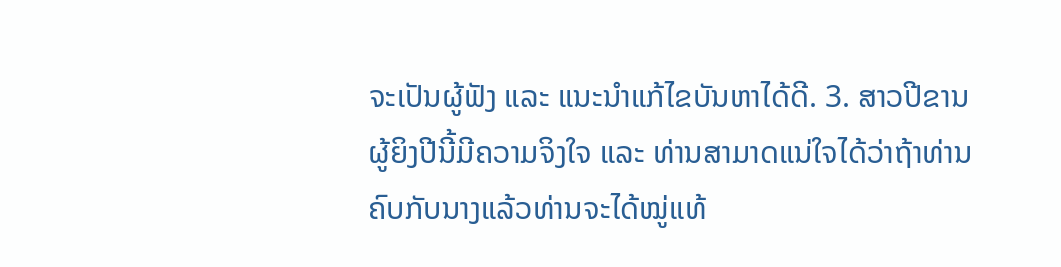ຈະເປັນຜູ້ຟັງ ແລະ ແນະນຳແກ້ໄຂບັນຫາໄດ້ດີ. 3. ສາວປີຂານ ຜູ້ຍິງປີນີ້ມີຄວາມຈິງໃຈ ແລະ ທ່ານສາມາດແນ່ໃຈໄດ້ວ່າຖ້າທ່ານຄົບກັບນາງແລ້ວທ່ານຈະໄດ້ໝູ່ແທ້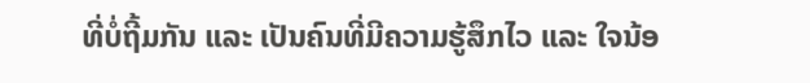ທີ່ບໍ່ຖີ້ມກັນ ແລະ ເປັນຄົນທີ່ມີຄວາມຮູ້ສຶກໄວ ແລະ ໃຈນ້ອ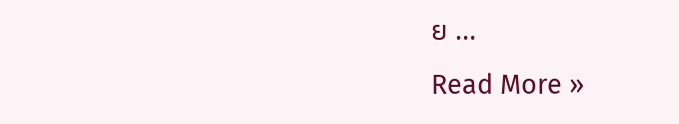ຍ …
Read More »